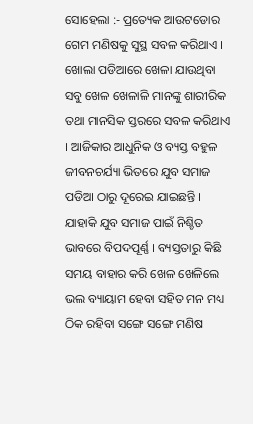ସୋହେଲା :- ପ୍ରତ୍ୟେକ ଆଉଟଡୋର ଗେମ ମଣିଷକୁ ସୁସ୍ଥ ସବଳ କରିଥାଏ । ଖୋଲା ପଡିଆରେ ଖେଳା ଯାଉଥିବା ସବୁ ଖେଳ ଖେଳାଳି ମାନଙ୍କୁ ଶାରୀରିକ ତଥା ମାନସିକ ସ୍ତରରେ ସବଳ କରିଥାଏ । ଆଜିକାର ଆଧୁନିକ ଓ ବ୍ୟସ୍ତ ବହୁଳ ଜୀବନଚର୍ଯ୍ୟା ଭିତରେ ଯୁବ ସମାଜ ପଡିଆ ଠାରୁ ଦୂରେଇ ଯାଇଛନ୍ତି । ଯାହାକି ଯୁବ ସମାଜ ପାଇଁ ନିଶ୍ଚିତ ଭାବରେ ବିପଦପୂର୍ଣ୍ଣ । ବ୍ୟସ୍ତତାରୁ କିଛି ସମୟ ବାହାର କରି ଖେଳ ଖେଳିଲେ ଭଲ ବ୍ୟାୟାମ ହେବା ସହିତ ମନ ମଧ୍ୟ ଠିକ ରହିବା ସଙ୍ଗେ ସଙ୍ଗେ ମଣିଷ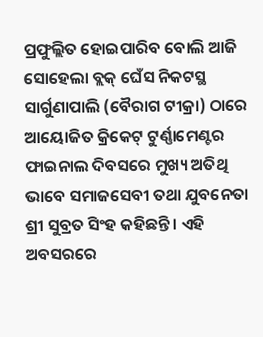ପ୍ରଫୁଲ୍ଲିତ ହୋଇପାରିବ ବୋଲି ଆଜି ସୋହେଲା ବ୍ଲକ୍ ଘେଁସ ନିକଟସ୍ଥ ସାର୍ଗୁଣାପାଲି (ବୈରାଗ ଟୀକ୍ରା) ଠାରେ ଆୟୋଜିତ କ୍ରିକେଟ୍ ଟୁର୍ଣ୍ଣାମେଣ୍ଟର ଫାଇନାଲ ଦିବସରେ ମୁଖ୍ୟ ଅତିଥି ଭାବେ ସମାଜସେବୀ ତଥା ଯୁବନେତା ଶ୍ରୀ ସୁବ୍ରତ ସିଂହ କହିଛନ୍ତି । ଏହି ଅବସରରେ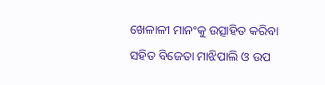ଖେଳାଳୀ ମାନଂକୁ ଉତ୍ସାହିତ କରିବା ସହିତ ବିଜେତା ମାଝିପାଲି ଓ ଉପ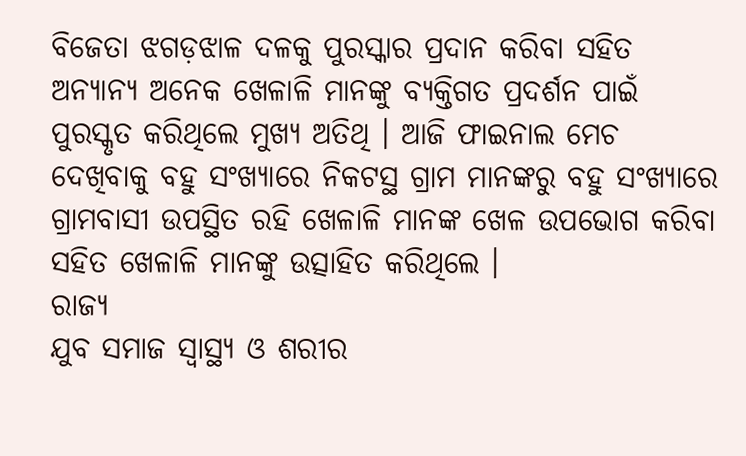ବିଜେତା ଝଗଡ଼ଝାଳ ଦଳକୁ ପୁରସ୍କାର ପ୍ରଦାନ କରିବା ସହିତ ଅନ୍ୟାନ୍ୟ ଅନେକ ଖେଳାଳି ମାନଙ୍କୁ ବ୍ୟକ୍ତିଗତ ପ୍ରଦର୍ଶନ ପାଇଁ ପୁରସ୍କୃତ କରିଥିଲେ ମୁଖ୍ୟ ଅତିଥି । ଆଜି ଫାଇନାଲ ମେଚ ଦେଖିବାକୁ ବହୁ ସଂଖ୍ୟାରେ ନିକଟସ୍ଥ ଗ୍ରାମ ମାନଙ୍କରୁ ବହୁ ସଂଖ୍ୟାରେ ଗ୍ରାମବାସୀ ଉପସ୍ଥିତ ରହି ଖେଳାଳି ମାନଙ୍କ ଖେଳ ଉପଭୋଗ କରିବା ସହିତ ଖେଳାଳି ମାନଙ୍କୁ ଉତ୍ସାହିତ କରିଥିଲେ ।
ରାଜ୍ୟ
ଯୁବ ସମାଜ ସ୍ୱାସ୍ଥ୍ୟ ଓ ଶରୀର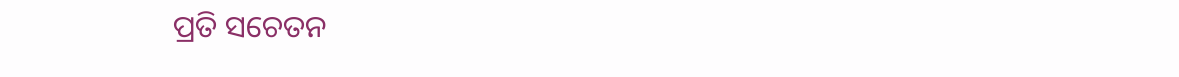ପ୍ରତି ସଚେତନ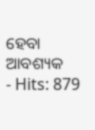ହେବା ଆବଶ୍ୟକ
- Hits: 879